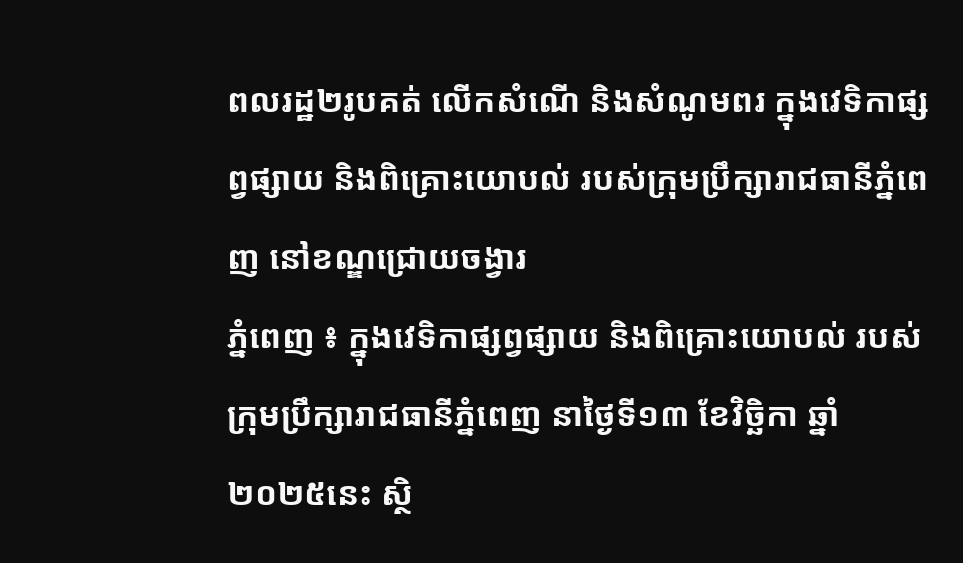ពលរដ្ឋ២រូបគត់ លើកសំណើ និងសំណូមពរ ក្នុងវេទិកាផ្សព្វផ្សាយ និងពិគ្រោះយោបល់ របស់ក្រុមប្រឹក្សារាជធានីភ្នំពេញ នៅខណ្ឌជ្រោយចង្វារ
ភ្នំពេញ ៖ ក្នុងវេទិកាផ្សព្វផ្សាយ និងពិគ្រោះយោបល់ របស់ក្រុមប្រឹក្សារាជធានីភ្នំពេញ នាថ្ងៃទី១៣ ខែវិច្ឆិកា ឆ្នាំ២០២៥នេះ ស្ថិ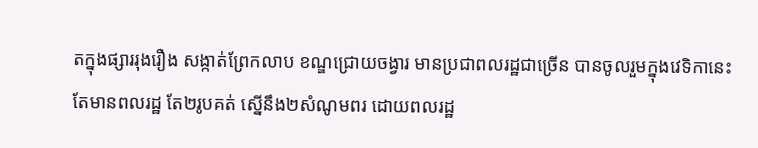តក្នុងផ្សាររុងរឿង សង្កាត់ព្រែកលាប ខណ្ឌជ្រោយចង្វារ មានប្រជាពលរដ្ឋជាច្រើន បានចូលរួមក្នុងវេទិកានេះ តែមានពលរដ្ឋ តែ២រូបគត់ ស្នើនឹង២សំណូមពរ ដោយពលរដ្ឋ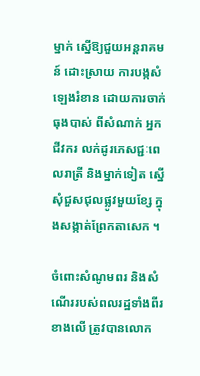ម្នាក់ ស្នើឱ្យជួយអន្តរាគមន៍ ដោះស្រាយ ការបង្កសំឡេងរំខាន ដោយការចាក់ធុងបាស់ ពីសំណាក់ អ្នកជីវករ លក់ដូរភេសជ្ជៈពេលរាត្រី និងម្នាក់ទៀត ស្នើសុំជួសជុលផ្លូវមួយខ្សែ ក្នុងសង្កាត់ព្រែកតាសេក ។

ចំពោះសំណូមពរ និងសំណើររបស់ពលរដ្ឋទាំងពីរខាងលើ ត្រូវបានលោក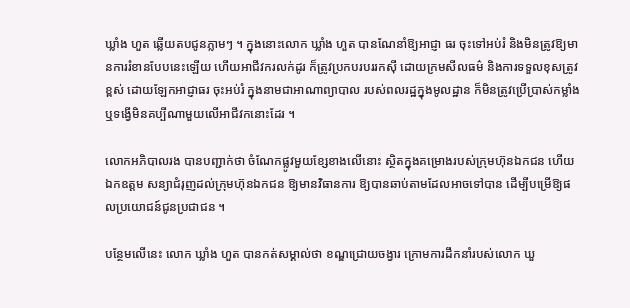ឃ្លាំង ហួត ឆ្លើយតបជូនភ្លាមៗ ។ ក្នុងនោះលោក ឃ្លាំង ហួត បានណែនាំឱ្យអាជ្ញា ធរ ចុះទៅអប់រំ និងមិនត្រូវឱ្យមានការរំខានបែបនេះឡើយ ហើយអាជីវករលក់ដូរ ក៏ត្រូវប្រកបរបររកស៊ី ដោយក្រមសីលធម៌ និងការទទួលខុសត្រូវខ្ពស់ ដោយឡែកអាជ្ញាធរ ចុះអប់រំ ក្នុងនាមជាអាណាព្យាបាល របស់ពលរដ្ឋក្នុងមូលដ្ឋាន ក៏មិនត្រូវប្រើប្រាស់កម្លាំង ឬទង្វើមិនគប្បីណាមួយលើអាជីវកនោះដែរ ។

លោកអភិបាលរង បានបញ្ជាក់ថា ចំណែកផ្លូវមួយខ្សែខាងលើនោះ ស្ថិតក្នុងគម្រោងរបស់ក្រុមហ៊ុនឯកជន ហើយឯកឧត្តម សន្យាជំរុញដល់ក្រុមហ៊ុនឯកជន ឱ្យមានវិធានការ ឱ្យបានឆាប់តាមដែលអាចទៅបាន ដើម្បីបម្រើឱ្យផលប្រយោជន៍ជូនប្រជាជន ។

បន្ថែមលើនេះ លោក ឃ្លាំង ហួត បានកត់សម្គាល់ថា ខណ្ឌជ្រោយចង្វារ ក្រោមការដឹកនាំរបស់លោក ឃួ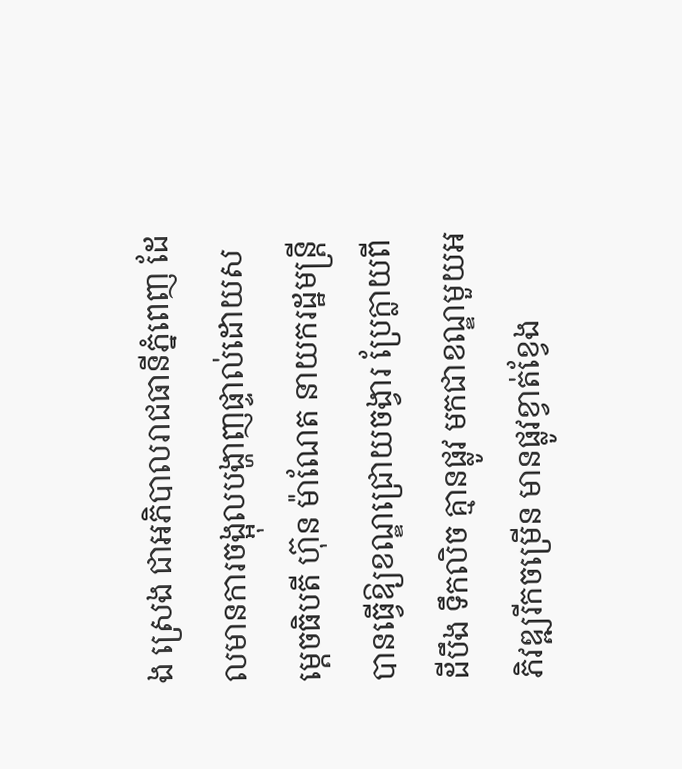ង ស្រេង ជាអភិបាលរាជធានីភ្នំពេញ ដែលមានការចង្អុលបង្ហាញផ្ទាល់ដោយសម្តេចធិបតី ហ៊ុន ម៉ាណែត នាយករដ្ឋមន្ត្រី បានធ្វើឱ្យខណ្ឌជ្រោយចង្វារ ប្រែក្លាយពីដីបឹង ទឹកលិច គ្មានផ្លូវ មកជាខណ្ឌមួយអភិវឌ្ឍរីកចម្រើន មានផ្លូវខ្វាត់ខ្វែង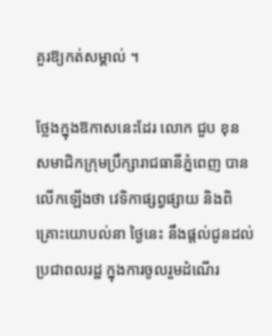គួរឱ្យកត់សម្គាល់ ។

ថ្លែងក្នុងឱកាសនេះដែរ លោក ជួប ខុន សមាជិកក្រុមប្រឹក្សារាជធានីភ្នំពេញ បានលើកឡើងថា វេទិកាផ្សព្វផ្សាយ និងពិគ្រោះយោបល់នា ថ្ងៃនេះ នឹងផ្តល់ជូនដល់ប្រជាពលរដ្ឋ ក្នុងការចូលរួមដំណើរ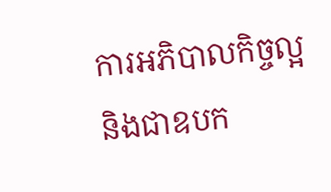ការអភិបាលកិច្ចល្អ និងជាឧបក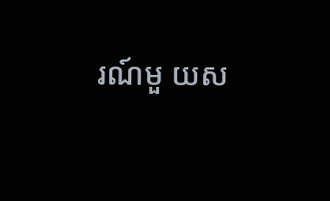រណ៍មួ យស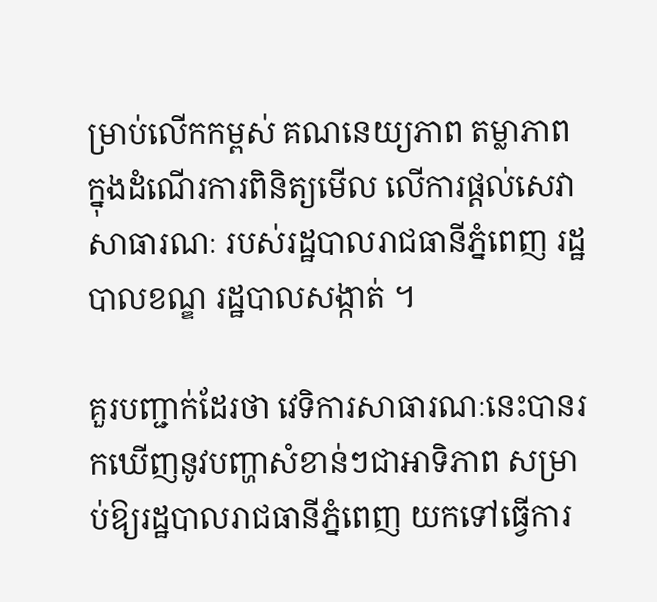ម្រាប់លើកកម្ពស់ គណនេយ្យភាព តម្លាភាព ក្នុងដំណើរការពិនិត្យមើល លើការផ្តល់សេវាសាធារណៈ របស់រដ្ឋបាលរាជធានីភ្នំពេញ រដ្ឋបាលខណ្ឌ រដ្ឋបាលសង្កាត់ ។

គួរបញ្ជាក់ដែរថា វេទិការសាធារណៈនេះបានរកឃើញនូវបញ្ហាសំខាន់ៗជាអាទិភាព សម្រាប់ឱ្យរដ្ឋបាលរាជធានីភ្នំពេញ យកទៅធ្វើការ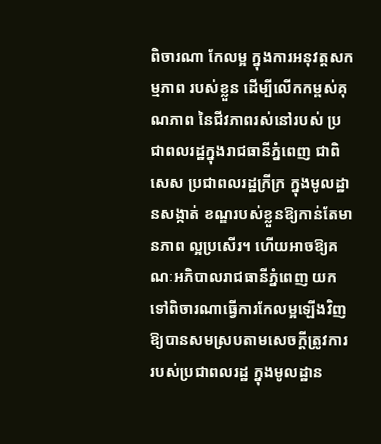ពិចារណា កែលម្អ ក្នុងការអនុវត្តសកម្មភាព របស់ខ្លួន ដើម្បីលើកកម្ពស់គុណភាព នៃជីវភាពរស់នៅរបស់ ប្រជាពលរដ្ឋក្នុងរាជធានីភ្នំពេញ ជាពិសេស ប្រជាពលរដ្ឋក្រីក្រ ក្នុងមូលដ្ឋានសង្កាត់ ខណ្ឌរបស់ខ្លួនឱ្យកាន់តែមានភាព ល្អប្រសើរ។ ហើយអាចឱ្យគណៈអភិបាលរាជធានីភ្នំពេញ យកទៅពិចារណាធ្វើការកែលម្អឡើងវិញ ឱ្យបានសមស្របតាមសេចក្តីត្រូវការ របស់ប្រជាពលរដ្ឋ ក្នុងមូលដ្ឋាន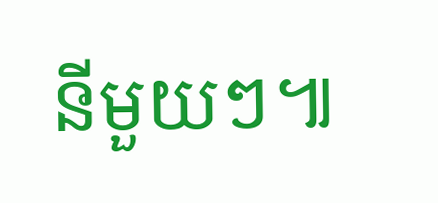នីមួយៗ៕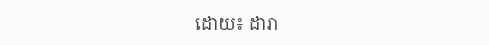ដោយ៖ ដារា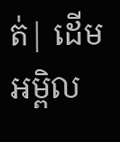ត់| ដើមអម្ពិល